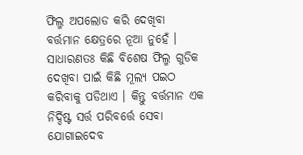ଫିଲ୍ମ ଅପଲୋଡ କରି ଦେଖିବା ବର୍ତ୍ତମାନ କ୍ଷେତ୍ରରେ ନୂଆ ନୁହେଁ । ସାଧାରଣତଃ କିଛି ବିଶେଷ ଫିଲ୍ମ ଗୁଡିକ ଦେଖିବା ପାଇଁ କିଛି ମୂଲ୍ୟ ପଇଠ କରିବାକୁ ପଡିଥାଏ । କିନ୍ତୁ ବର୍ତ୍ତମାନ ଏକ ନିର୍ଦ୍ଦିଷ୍ଟ ସର୍ତ୍ତ ପରିବର୍ତ୍ତେ ସେବା ଯୋଗାଇଦେବ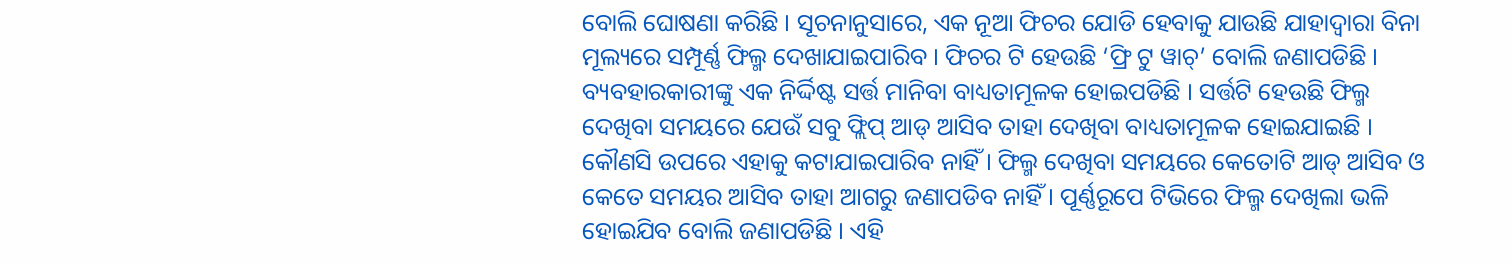ବୋଲି ଘୋଷଣା କରିଛି । ସୂଚନାନୁସାରେ, ଏକ ନୂଆ ଫିଚର ଯୋଡି ହେବାକୁ ଯାଉଛି ଯାହାଦ୍ୱାରା ବିନା ମୂଲ୍ୟରେ ସମ୍ପୂର୍ଣ୍ଣ ଫିଲ୍ମ ଦେଖାଯାଇପାରିବ । ଫିଚର ଟି ହେଉଛି ‘ଫ୍ରି ଟୁ ୱାଚ୍’ ବୋଲି ଜଣାପଡିଛି । ବ୍ୟବହାରକାରୀଙ୍କୁ ଏକ ନିର୍ଦ୍ଦିଷ୍ଟ ସର୍ତ୍ତ ମାନିବା ବାଧ୍ୟତାମୂଳକ ହୋଇପଡିଛି । ସର୍ତ୍ତଟି ହେଉଛି ଫିଲ୍ମ ଦେଖିବା ସମୟରେ ଯେଉଁ ସବୁ ଫ୍ଲିପ୍ ଆଡ୍ ଆସିବ ତାହା ଦେଖିବା ବାଧ୍ୟତାମୂଳକ ହୋଇଯାଇଛି । କୌଣସି ଉପରେ ଏହାକୁ କଟାଯାଇପାରିବ ନାହିଁ । ଫିଲ୍ମ ଦେଖିବା ସମୟରେ କେତୋଟି ଆଡ୍ ଆସିବ ଓ କେତେ ସମୟର ଆସିବ ତାହା ଆଗରୁ ଜଣାପଡିବ ନାହିଁ । ପୂର୍ଣ୍ଣରୂପେ ଟିଭିରେ ଫିଲ୍ମ ଦେଖିଲା ଭଳି ହୋଇଯିବ ବୋଲି ଜଣାପଡିଛି । ଏହି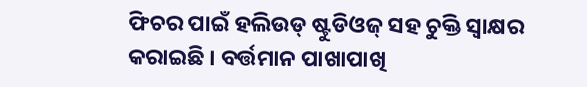ଫିଚର ପାଇଁ ହଲିଉଡ୍ ଷ୍ଟୁଡିଓଜ୍ ସହ ଚୁକ୍ତି ସ୍ୱାକ୍ଷର କରାଇଛି । ବର୍ତ୍ତମାନ ପାଖାପାଖି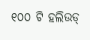୧୦୦ ଟି ହଲିଉଡ୍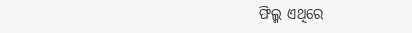ଫିଲ୍ମ ଏଥିରେ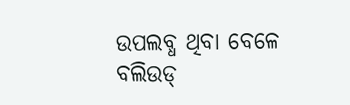ଉପଲବ୍ଧ ଥିବା ବେଳେ ବଲିଉଡ୍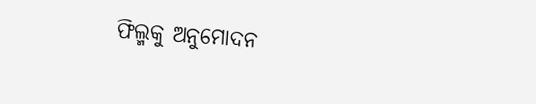ଫିଲ୍ମକୁ ଅନୁମୋଦନ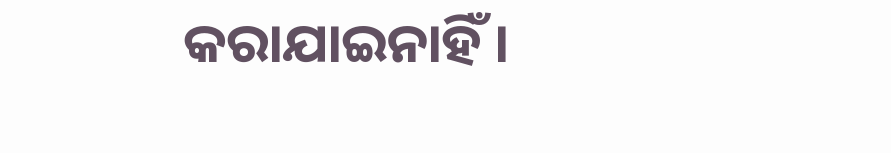କରାଯାଇନାହିଁ ।